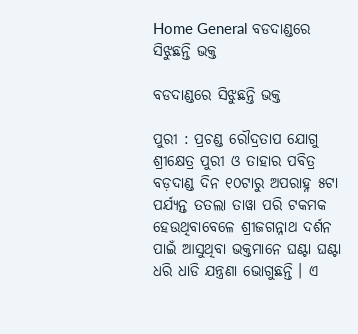Home General ବଡଦାଣ୍ଡରେ ସିଝୁଛନ୍ତି ଭକ୍ତ

ବଡଦାଣ୍ଡରେ ସିଝୁଛନ୍ତି ଭକ୍ତ

ପୁରୀ : ପ୍ରଚଣ୍ଡ ରୌଦ୍ରତାପ ଯୋଗୁ ଶ୍ରୀକ୍ଷେତ୍ର ପୁରୀ ଓ ତାହାର ପବିତ୍ର ବଡ଼ଦାଣ୍ଡ ଦିନ ୧୦ଟାରୁ ଅପରାହ୍ନ ୫ଟା ପର୍ଯ୍ୟନ୍ତ ତତଲା ତାୱା ପରି ଟକମକ ହେଉଥିବାବେଳେ ଶ୍ରୀଜଗନ୍ନାଥ ଦର୍ଶନ ପାଇଁ ଆସୁଥିବା ଭକ୍ତମାନେ ଘଣ୍ଟା ଘଣ୍ଟା ଧରି ଧାଡି ଯନ୍ତ୍ରଣା ଭୋଗୁଛନ୍ତି । ଏ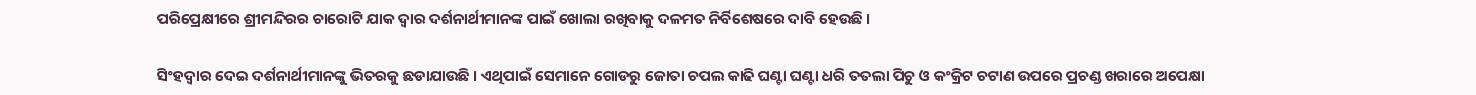ପରିପ୍ରେକ୍ଷୀରେ ଶ୍ରୀମନ୍ଦିରର ଚାରୋଟି ଯାକ ଦ୍ୱାର ଦର୍ଶନାର୍ଥୀମାନଙ୍କ ପାଇଁ ଖୋଲା ରଖିବାକୁ ଦଳମତ ନିର୍ବିଶେଷରେ ଦାବି ହେଉଛି ।

ସିଂହଦ୍ୱାର ଦେଇ ଦର୍ଶନାର୍ଥୀମାନଙ୍କୁ ଭିତରକୁ ଛଡାଯାଉଛି । ଏଥିପାଇଁ ସେମାନେ ଗୋଡରୁ ଜୋତା ଚପଲ କାଢି ଘଣ୍ଟା ଘଣ୍ଟା ଧରି ତତଲା ପିଚୁ ଓ କଂକ୍ରିଟ ଚଟାଣ ଉପରେ ପ୍ରଚଣ୍ଡ ଖରାରେ ଅପେକ୍ଷା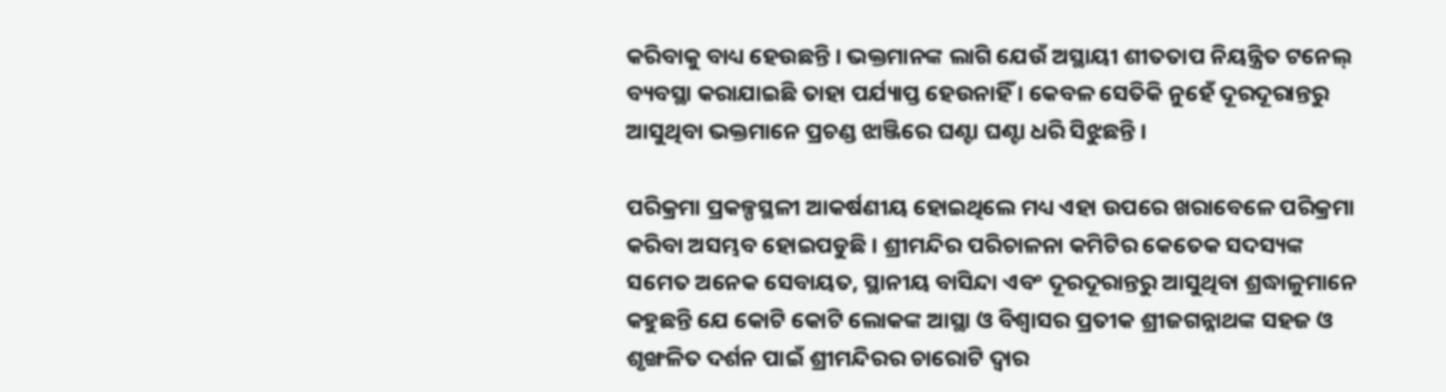କରିବାକୁ ବାଧ୍ୟ ହେଉଛନ୍ତି । ଭକ୍ତମାନଙ୍କ ଲାଗି ଯେଉଁ ଅସ୍ଥାୟୀ ଶୀତତାପ ନିୟନ୍ତ୍ରିତ ଟନେଲ୍‍ ବ୍ୟବସ୍ଥା କରାଯାଇଛି ତାହା ପର୍ଯ୍ୟାପ୍ତ ହେଉନାହିଁ । କେବଳ ସେତିକି ନୁହେଁ ଦୂରଦୂରାନ୍ତରୁ ଆସୁଥିବା ଭକ୍ତମାନେ ପ୍ରଚଣ୍ଡ ଝାଞ୍ଜିରେ ଘଣ୍ଟା ଘଣ୍ଟା ଧରି ସିଝୁଛନ୍ତି ।

ପରିକ୍ରମା ପ୍ରକଳ୍ପସ୍ଥଳୀ ଆକର୍ଷଣୀୟ ହୋଇଥିଲେ ମଧ୍ୟ ଏହା ଉପରେ ଖରାବେଳେ ପରିକ୍ରମା କରିବା ଅସମ୍ଭବ ହୋଇପଡୁଛି । ଶ୍ରୀମନ୍ଦିର ପରିଚାଳନା କମିଟିର କେତେକ ସଦସ୍ୟଙ୍କ ସମେତ ଅନେକ ସେବାୟତ, ସ୍ଥାନୀୟ ବାସିନ୍ଦା ଏବଂ ଦୂରଦୂରାନ୍ତରୁ ଆସୁଥିବା ଶ୍ରଦ୍ଧାଳୁମାନେ କହୁଛନ୍ତି ଯେ କୋଟି କୋଟି ଲୋକଙ୍କ ଆସ୍ଥା ଓ ବିଶ୍ୱାସର ପ୍ରତୀକ ଶ୍ରୀଜଗନ୍ନାଥଙ୍କ ସହଜ ଓ ଶୃଙ୍ଖଳିତ ଦର୍ଶନ ପାଇଁ ଶ୍ରୀମନ୍ଦିରର ଚାରୋଟି ଦ୍ୱାର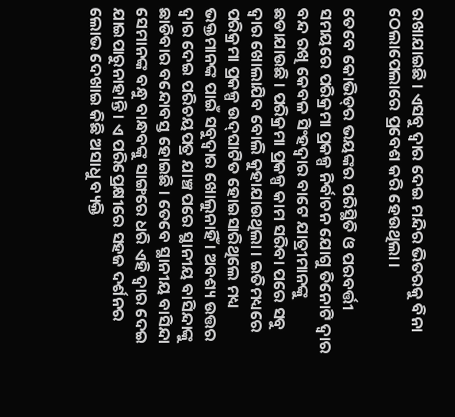ରଖାଯାଇଛି । ଏସବୁ ଦ୍ୱାର ଦେଇ ମନ୍ଦିର ଭିତରକୁ ବିନା ଠେଲାପେଲାରେ ପ୍ରବେଶ କରି ହେଉଥିଲା ।

ତେବେ କୋଭିଡ୍‍ର ଭୟଙ୍କର ପରିସ୍ଥିତି ଓ ପରବର୍ତ୍ତୀ ସମୟରେ ପରିକ୍ରମା ପ୍ରକଳ୍ପ ନିର୍ବାଚନ ଯୋଗୁ ତିନୋଟି ଦ୍ୱାର ବନ୍ଦ ରଖି କେବଳ ସିଂହଦ୍ୱାର ବାଟେ ଯାତ୍ରୀମାନଙ୍କୁ ଛଡାଯାଉଛି । ପରିକ୍ରମା ପ୍ରକଳ୍ପ କାମ ସରିବା ପରେ ସବୁ ଦ୍ୱାର ଖୋଲାଯିବ ବୋଲି କୁହାଯାଉଥିଲା । ଇତିମଧ୍ୟରେ ପରିକ୍ରମା ପ୍ରକଳ୍ପ ଉଦ୍‍ଘାଟିତ ହୋଇସାରିଥିଲେ ମଧ୍ୟ ଭକ୍ତମାନଙ୍କ ପାଇଁ ସବୁଦ୍ୱାର ଖୋଲୁନାହିଁ । ଅବଶ୍ୟ ଉତ୍ତର ଦ୍ୱାର ଦେଇ ପରିଚୟପତ୍ର ଯାଞ୍ଚ ପରେ ସ୍ଥାନୀୟ ବାସିନ୍ଦାଙ୍କୁ ଛାଡିବାର ବନ୍ଦୋବସ୍ତ ହୋଇଛି । ତେବେ ସ୍ଥାନୀୟ ବାସିନ୍ଦା ସେମାନଙ୍କ ବନ୍ଧୁ ବାନ୍ଧବଙ୍କୁ ସାଙ୍ଗରେ ଧରି ଏହି ଦ୍ୱାର ଦେଇ ଯାଇପାରୁନାହାନ୍ତି । ଏ ପରିପ୍ରେକ୍ଷୀରେ ସହଜ ଦର୍ଶନର ଲୋଭ ଦେଖାଇ କିଛି ଅସାଧୁ ବ୍ୟକ୍ତି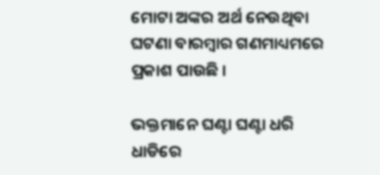ମୋଟା ଅଙ୍କର ଅର୍ଥ ନେଉଥିବା ଘଟଣା ବାରମ୍ବାର ଗଣମାଧ୍ୟମରେ ପ୍ରକାଶ ପାଉଛି ।

ଭକ୍ତମାନେ ଘଣ୍ଟା ଘଣ୍ଟା ଧରି ଧାଡିରେ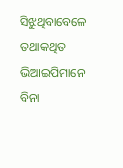ସିଝୁଥିବାବେଳେ ତଥାକଥିତ ଭିଆଇପିମାନେ ବିନା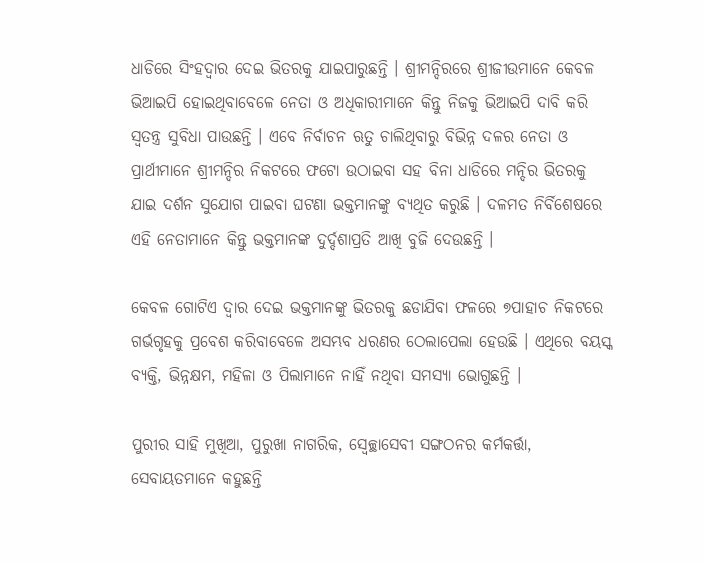ଧାଡିରେ ସିଂହଦ୍ୱାର ଦେଇ ଭିତରକୁ ଯାଇପାରୁଛନ୍ତି । ଶ୍ରୀମନ୍ଦିରରେ ଶ୍ରୀଜୀଉମାନେ କେବଳ ଭିଆଇପି ହୋଇଥିବାବେଳେ ନେତା ଓ ଅଧିକାରୀମାନେ କିନ୍ତୁ ନିଜକୁ ଭିଆଇପି ଦାବି କରି ସ୍ୱତନ୍ତ୍ର ସୁବିଧା ପାଉଛନ୍ତି । ଏବେ ନିର୍ବାଚନ ଋତୁ ଚାଲିଥିବାରୁ ବିଭିନ୍ନ ଦଳର ନେତା ଓ ପ୍ରାର୍ଥୀମାନେ ଶ୍ରୀମନ୍ଦିର ନିକଟରେ ଫଟୋ ଉଠାଇବା ସହ ବିନା ଧାଡିରେ ମନ୍ଦିର ଭିତରକୁ ଯାଇ ଦର୍ଶନ ସୁଯୋଗ ପାଇବା ଘଟଣା ଭକ୍ତମାନଙ୍କୁ ବ୍ୟଥିତ କରୁଛି । ଦଳମତ ନିର୍ବିଶେଷରେ ଏହି ନେତାମାନେ କିନ୍ତୁ ଭକ୍ତମାନଙ୍କ ଦୁର୍ଦ୍ଦଶାପ୍ରତି ଆଖି ବୁଜି ଦେଉଛନ୍ତି ।

କେବଳ ଗୋଟିଏ ଦ୍ୱାର ଦେଇ ଭକ୍ତମାନଙ୍କୁ ଭିତରକୁ ଛଡାଯିବା ଫଳରେ ୭ପାହାଚ ନିକଟରେ ଗର୍ଭଗୃହକୁ ପ୍ରବେଶ କରିବାବେଳେ ଅସମ୍ଭବ ଧରଣର ଠେଲାପେଲା ହେଉଛି । ଏଥିରେ ବୟସ୍କ ବ୍ୟକ୍ତି, ଭିନ୍ନକ୍ଷମ, ମହିଳା ଓ ପିଲାମାନେ ନାହିଁ ନଥିବା ସମସ୍ୟା ଭୋଗୁଛନ୍ତି ।

ପୁରୀର ସାହି ମୁଖିଆ, ପୁରୁଖା ନାଗରିକ, ସ୍ୱେଚ୍ଛାସେବୀ ସଙ୍ଗଠନର କର୍ମକର୍ତ୍ତା, ସେବାୟତମାନେ କହୁଛନ୍ତି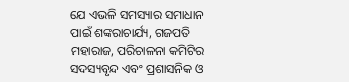ଯେ ଏଭଳି ସମସ୍ୟାର ସମାଧାନ ପାଇଁ ଶଙ୍କରାଚାର୍ଯ୍ୟ, ଗଜପତି ମହାରାଜ, ପରିଚାଳନା କମିଟିର ସଦସ୍ୟବୃନ୍ଦ ଏବଂ ପ୍ରଶାସନିକ ଓ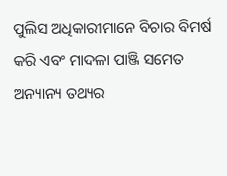ପୁଲିସ ଅଧିକାରୀମାନେ ବିଚାର ବିମର୍ଷ କରି ଏବଂ ମାଦଳା ପାଞ୍ଜି ସମେତ ଅନ୍ୟାନ୍ୟ ତଥ୍ୟର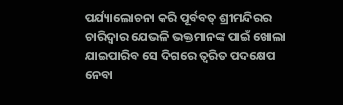ପର୍ଯ୍ୟାଲୋଚନା କରି ପୂର୍ବବତ୍‍ ଶ୍ରୀମନ୍ଦିରର ଚାରିଦ୍ୱାର ଯେଭଳି ଭକ୍ତମାନଙ୍କ ପାଇଁ ଖୋଲା ଯାଇପାରିବ ସେ ଦିଗରେ ତ୍ୱରିତ ପଦକ୍ଷେପ ନେବା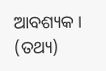ଆବଶ୍ୟକ । (ତଥ୍ୟ)